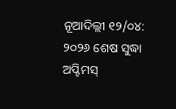ନୂଆଦିଲ୍ଲୀ ୧୨/୦୪: ୨୦୨୬ ଶେଷ ସୁଦ୍ଧା ଅପ୍ଟିମସ୍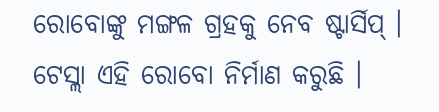ରୋବୋଙ୍କୁ ମଙ୍ଗଳ ଗ୍ରହକୁ ନେବ ଷ୍ଟାର୍ସିପ୍ । ଟେସ୍ଲା ଏହି ରୋବୋ ନିର୍ମାଣ କରୁଛି ।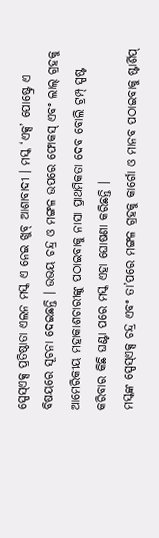ସ୍ପେସ୍ଏକ୍ସ ପ୍ରତିଷ୍ଠାତା ଏଲନ ମସ୍କ ଏ ନେଇ ଖୁବ୍ ଆଶାବାଦୀ । ମସ୍କ ‘ଏକ୍ସ’ ପୋଷ୍ଟ୍ରେ ଏ ବିଷୟରେ ସୂଚନା ଦେଇଛନ୍ତି । ଉଭୟ ଚନ୍ଦ୍ର ଓ ମଙ୍ଗଳ ଉପରେ ଫୋକସ୍ ଏବଂ ଲାଲ୍ ଗ୍ରହକୁ ଆମେରିକୀୟ ମହାକାଶଚାରୀଙ୍କୁ ପଠାଇବାକୁ ନାସା ପ୍ରାଥମିକତା ଦେବ ବୋଲି ଟ୍ରମ୍ପ୍ ସ୍ପଷ୍ଟ କରିବାର କିଛି ଘଣ୍ଟା ପରେ ମସ୍କ ଏହା ଘୋଷଣା କରିଛନ୍ତି ।
ମସ୍କଙ୍କ ସ୍ପେସ୍ଏକ୍ସ ଚନ୍ଦ୍ର ଏବଂ ତା’ପରେ ମଙ୍ଗଳ ଗ୍ରହକୁ କାର୍ଗୋ ଓ ମାନବ ପଠାଇବାକୁ ଷ୍ଟାର୍ଶିପ୍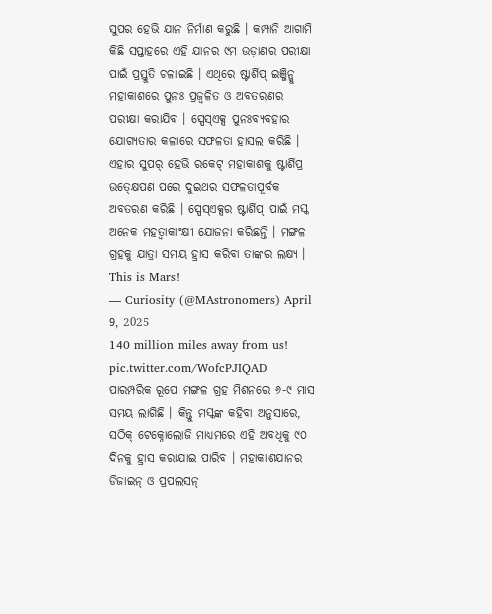ସୁପର ହେଭି ଯାନ ନିର୍ମାଣ କରୁଛି । କମ୍ପାନି ଆଗାମି କିଛି ସପ୍ତାହରେ ଏହି ଯାନର ୯ମ ଉଡ଼ାଣର ପରୀକ୍ଷା ପାଇଁ ପ୍ରସ୍ତୁତି ଚଳାଇଛି । ଏଥିରେ ଷ୍ଟାର୍ଶିପ୍ ଇଞ୍ଜିନ୍କୁ ମହାକାଶରେ ପୁନଃ ପ୍ରଜ୍ୱଳିତ ଓ ଅବତରଣର ପରୀକ୍ଷା କରାଯିବ । ସ୍ପେସ୍ଏକ୍ସ ପୁନଃବ୍ୟବହାର ଯୋଗ୍ୟତାର କଳାରେ ସଫଳତା ହାସଲ କରିଛି । ଏହାର ସୁପର୍ ହେଭି ରକେଟ୍ ମହାକାଶକୁ ଷ୍ଟାର୍ଶିପ୍ର ଉତ୍କ୍ଷେପଣ ପରେ ଦୁଇଥର ସଫଳତାପୂର୍ବକ ଅବତରଣ କରିଛି । ସ୍ପେସ୍ଏକ୍ସର ଷ୍ଟାର୍ଶିପ୍ ପାଇଁ ମସ୍କ ଅନେକ ମହତ୍ୱାକାଂକ୍ଷୀ ଯୋଜନା କରିଛନ୍ତି । ମଙ୍ଗଳ ଗ୍ରହକୁ ଯାତ୍ରା ସମୟ ହ୍ରାସ କରିବା ତାଙ୍କର ଲକ୍ଷ୍ୟ ।
This is Mars!
— Curiosity (@MAstronomers) April 9, 2025
140 million miles away from us! pic.twitter.com/WofcPJIQAD
ପାରମ୍ପରିକ ରୂପେ ମଙ୍ଗଳ ଗ୍ରହ ମିଶନରେ ୬-୯ ମାସ ସମୟ ଲାଗିଛି । କିନ୍ତୁ ମସ୍କଙ୍କ କହିବା ଅନୁସାରେ, ସଠିକ୍ ଟେକ୍ନୋଲୋଜି ମାଧ୍ୟମରେ ଏହି ଅବଧିକୁ ୯୦ ଦିନକୁ ହ୍ରାସ କରାଯାଇ ପାରିବ । ମହାକାଶଯାନର ଡିଜାଇନ୍ ଓ ପ୍ରପଲସନ୍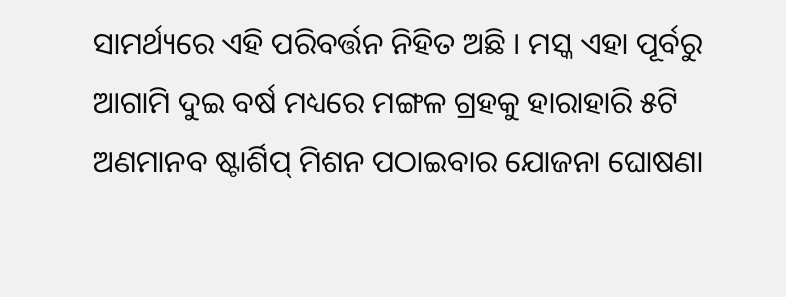ସାମର୍ଥ୍ୟରେ ଏହି ପରିବର୍ତ୍ତନ ନିହିତ ଅଛି । ମସ୍କ ଏହା ପୂର୍ବରୁ ଆଗାମି ଦୁଇ ବର୍ଷ ମଧ୍ୟରେ ମଙ୍ଗଳ ଗ୍ରହକୁ ହାରାହାରି ୫ଟି ଅଣମାନବ ଷ୍ଟାର୍ଶିପ୍ ମିଶନ ପଠାଇବାର ଯୋଜନା ଘୋଷଣା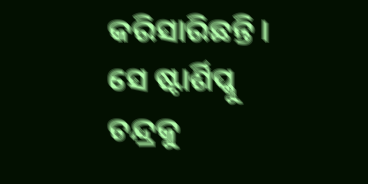କରିସାରିଛନ୍ତି । ସେ ଷ୍ଟାର୍ଶିପ୍କୁ ଚନ୍ଦ୍ରକୁ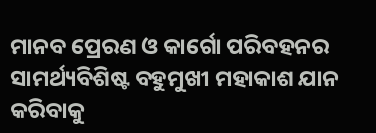ମାନବ ପ୍ରେରଣ ଓ କାର୍ଗୋ ପରିବହନର ସାମର୍ଥ୍ୟବିଶିଷ୍ଟ ବହୁମୁଖୀ ମହାକାଶ ଯାନ କରିବାକୁ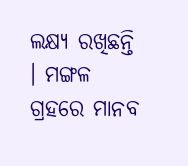ଲକ୍ଷ୍ୟ ରଖିଛନ୍ତି । ମଙ୍ଗଳ ଗ୍ରହରେ ମାନବ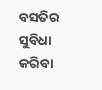ବସତିର ସୁବିଧା କରିବା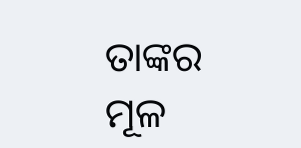ତାଙ୍କର ମୂଳ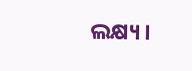ଲକ୍ଷ୍ୟ ।